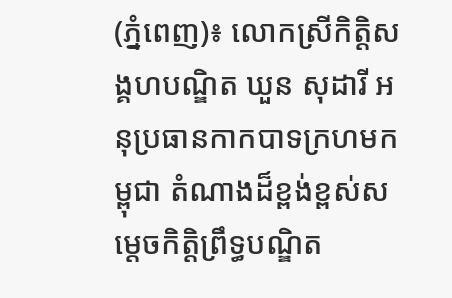(ភ្នំពេញ)៖ លោកស្រីកិត្តិសង្គហបណ្ឌិត ឃួន សុដារី អនុប្រធានកាកបាទក្រហមកម្ពុជា តំណាងដ៏ខ្ពង់ខ្ពស់សម្តេចកិត្តិព្រឹទ្ធបណ្ឌិត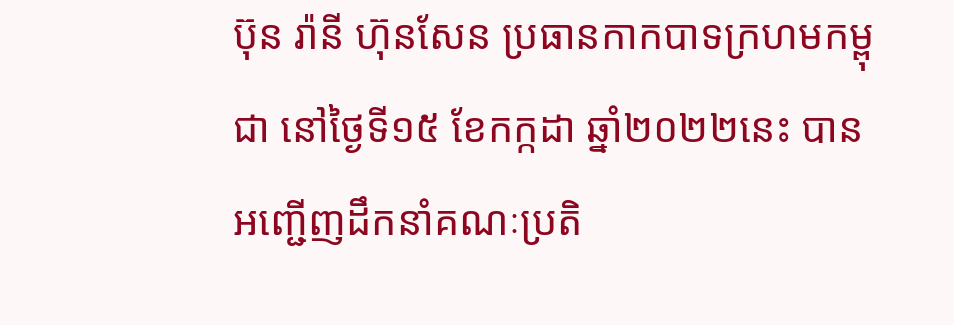ប៊ុន រ៉ានី ហ៊ុនសែន ប្រធានកាកបាទក្រហមកម្ពុជា នៅថ្ងៃទី១៥ ខែកក្កដា ឆ្នាំ២០២២នេះ បានអញ្ជើញដឹកនាំគណៈប្រតិ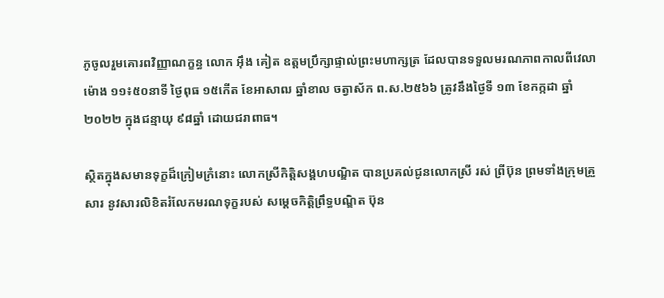ភូចូលរួមគោរពវិញ្ញាណក្ខន្ធ លោក អុឹង គៀត ឧត្តមប្រឹក្សាផ្ទាល់ព្រះមហាក្សត្រ ដែលបានទទួលមរណភាពកាលពីវេលាម៉ោង ១១៖៥០នាទី ថ្ងៃពុធ ១៥កើត ខែអាសាឍ ឆ្នាំខាល ចត្វាស័ក ព.ស.២៥៦៦ ត្រូវនឹងថ្ងៃទី ១៣ ខែកក្កដា ឆ្នាំ២០២២ ក្នុងជន្មាយុ ៩៨ឆ្នាំ ដោយជរាពាធ។

ស្ថិតក្នុងសមានទុក្ខដ៏ក្រៀមក្រំនោះ លោកស្រីកិត្តិសង្គហបណ្ឌិត បានប្រគល់ជូនលោកស្រី រស់ ព្រីប៊ុន ព្រមទាំងក្រុមគ្រួសារ នូវសារលិខិតរំលែកមរណទុក្ខរបស់ សម្តេចកិត្តិព្រឹទ្ធបណ្ឌិត ប៊ុន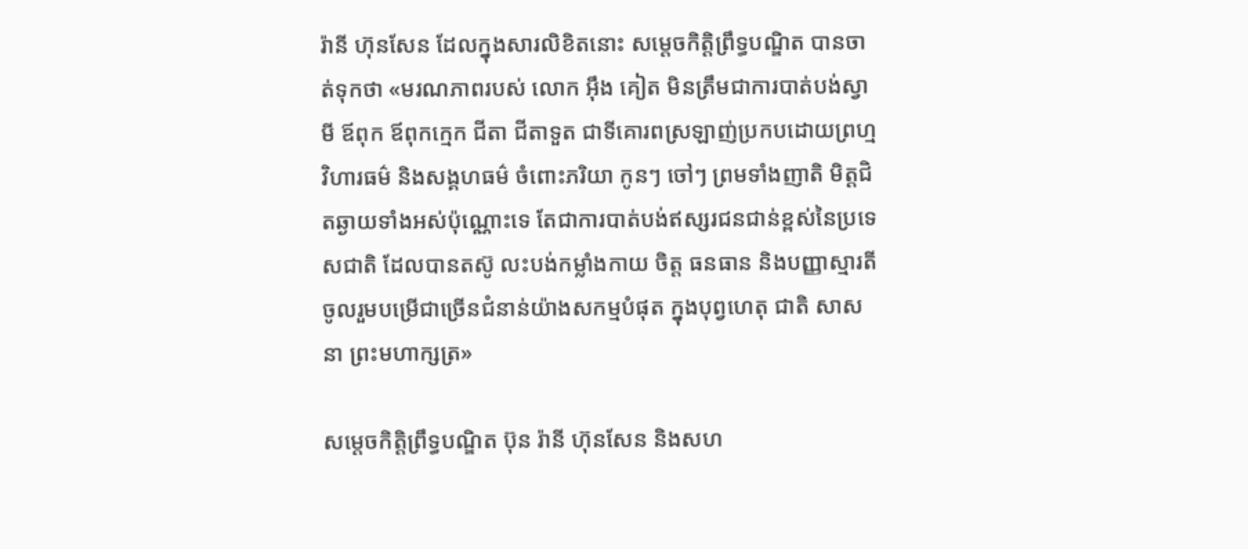រ៉ានី ហ៊ុនសែន ដែលក្នុងសារលិខិតនោះ សម្តេចកិត្តិព្រឹទ្ធបណ្ឌិត បានចាត់ទុកថា «មរណភាពរបស់ លោក អុឹង គៀត មិនត្រឹមជាការបាត់បង់ស្វាមី ឪពុក ឪពុកក្មេក ជីតា ជីតាទួត ជាទីគោរពស្រឡាញ់ប្រកបដោយព្រហ្មវិហារធម៌ និងសង្គហធម៌ ចំពោះភរិយា កូនៗ ចៅៗ ព្រមទាំងញាតិ មិត្តជិតឆ្ងាយទាំងអស់ប៉ុណ្ណោះទេ តែជាការបាត់បង់ឥស្សរជនជាន់ខ្ពស់នៃប្រទេសជាតិ ដែលបានតស៊ូ លះបង់កម្លាំងកាយ ចិត្ត ធនធាន និងបញ្ញាស្មារតីចូលរួមបម្រើជាច្រើនជំនាន់យ៉ាងសកម្មបំផុត ក្នុងបុព្វហេតុ ជាតិ សាសនា ព្រះមហាក្សត្រ»

សម្តេចកិត្តិព្រឹទ្ធបណ្ឌិត ប៊ុន រ៉ានី ហ៊ុនសែន និងសហ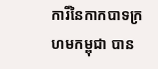ការីនៃកាកបាទក្រហមកម្ពុជា បាន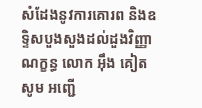សំដែងនូវការគោរព និងឧទ្ទិសបួងសួងដល់ដួងវិញ្ញាណក្ខន្ធ លោក អុឹង គៀត សូម អញ្ជើ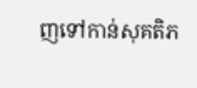ញទៅកាន់សុគតិភ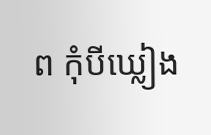ព កុំបីឃ្លៀង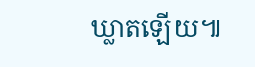ឃ្លាតឡើយ៕